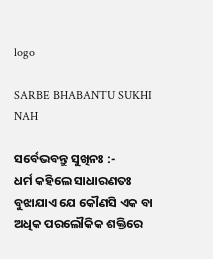logo

SARBE BHABANTU SUKHI NAH

ସର୍ବେଭବନ୍ତୁ ସୁଖିନଃ :-
ଧର୍ମ କହିଲେ ସାଧାରଣତଃ ବୁଝାଯାଏ ଯେ କୌଣସି ଏକ ବା ଅଧିକ ପରଲୌକିକ ଶକ୍ତିରେ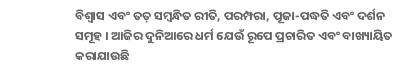ବିଶ୍ୱାସ ଏବଂ ତତ୍ ସମ୍ବନ୍ଧିତ ରୀତି, ପରମ୍ପରା, ପୂଜା-ପଦ୍ଧତି ଏବଂ ଦର୍ଶନ ସମୂହ । ଆଜିର ଦୁନିଆରେ ଧର୍ମ ଯେଉଁ ରୂପେ ପ୍ରଚାରିତ ଏବଂ ବାଖ୍ୟାୟିତ କରାଯାଉଛି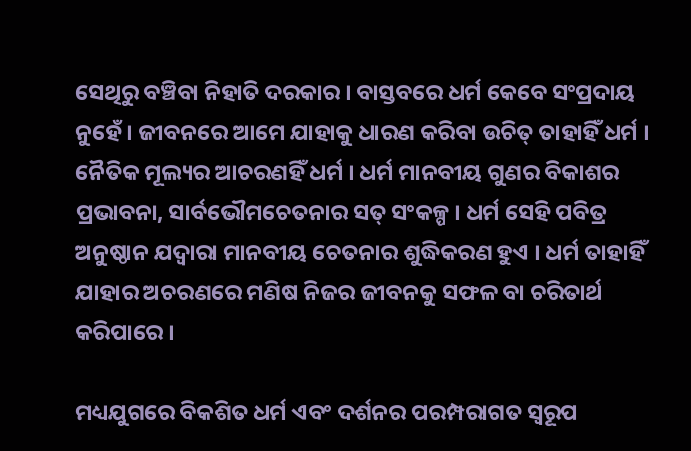ସେଥିରୁ ବଞ୍ଚିବା ନିହାତି ଦରକାର । ବାସ୍ତବରେ ଧର୍ମ କେବେ ସଂପ୍ରଦାୟ ନୁହେଁ । ଜୀବନରେ ଆମେ ଯାହାକୁ ଧାରଣ କରିବା ଉଚିତ୍ ତାହାହିଁ ଧର୍ମ । ନୈତିକ ମୂଲ୍ୟର ଆଚରଣହିଁ ଧର୍ମ । ଧର୍ମ ମାନବୀୟ ଗୁଣର ବିକାଶର ପ୍ରଭାବନା, ସାର୍ବଭୌମଚେତନାର ସତ୍ ସଂକଳ୍ପ । ଧର୍ମ ସେହି ପବିତ୍ର ଅନୁଷ୍ଠାନ ଯଦ୍ୱାରା ମାନବୀୟ ଚେତନାର ଶୁଦ୍ଧିକରଣ ହୁଏ । ଧର୍ମ ତାହାହିଁ ଯାହାର ଅଚରଣରେ ମଣିଷ ନିଜର ଜୀବନକୁ ସଫଳ ବା ଚରିତାର୍ଥ କରିପାରେ ।

ମଧ୍ୟଯୁଗରେ ବିକଶିତ ଧର୍ମ ଏବଂ ଦର୍ଶନର ପରମ୍ପରାଗତ ସ୍ୱରୂପ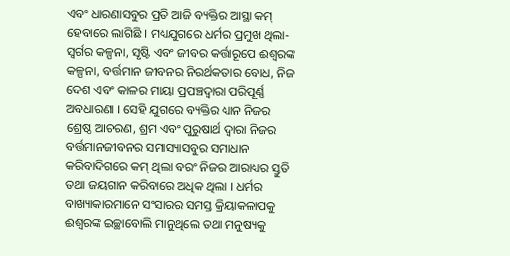ଏବଂ ଧାରଣାସବୁର ପ୍ରତି ଆଜି ବ୍ୟକ୍ତିର ଆସ୍ଥା କମ୍ ହେବାରେ ଲାଗିଛି । ମଧ୍ୟଯୁଗରେ ଧର୍ମର ପ୍ରମୁଖ ଥିଲା- ସ୍ୱର୍ଗର କଳ୍ପନା, ସୃଷ୍ଟି ଏବଂ ଜୀବର କର୍ତ୍ତାରୂପେ ଈଶ୍ୱରଙ୍କ କଳ୍ପନା, ବର୍ତ୍ତମାନ ଜୀବନର ନିରର୍ଥକତାର ବୋଧ, ନିଜ ଦେଶ ଏବଂ କାଳର ମାୟା ପ୍ରପଞ୍ଚଦ୍ୱାରା ପରିପୂର୍ଣ୍ଣ ଅବଧାରଣା । ସେହି ଯୁଗରେ ବ୍ୟକ୍ତିର ଧ୍ୟାନ ନିଜର ଶ୍ରେଷ୍ଠ ଆଚରଣ, ଶ୍ରମ ଏବଂ ପୁରୁଷାର୍ଥ ଦ୍ୱାରା ନିଜର ବର୍ତ୍ତମାନଜୀବନର ସମାସ୍ୟାସବୁର ସମାଧାନ କରିବାଦିଗରେ କମ୍ ଥିଲା ବରଂ ନିଜର ଆରାଧ୍ୟର ସ୍ତୁତି ତଥା ଜୟଗାନ କରିବାରେ ଅଧିକ ଥିଲା । ଧର୍ମର ବାଖ୍ୟାକାରମାନେ ସଂସାରର ସମସ୍ତ କ୍ରିୟାକଳାପକୁ ଈଶ୍ୱରଙ୍କ ଇଚ୍ଛାବୋଲି ମାନୁଥିଲେ ତଥା ମନୁଷ୍ୟକୁ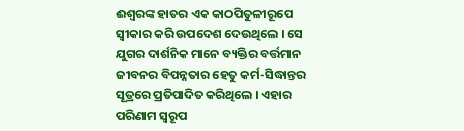ଈଶ୍ୱରଙ୍କ ହାତର ଏକ କାଠପିତୁଳୀରୂପେ ସ୍ୱୀକାର କରି ଉପଦେଶ ଦେଉଥିଲେ । ସେ ଯୁଗର ଦାର୍ଶନିକ ମାନେ ବ୍ୟକ୍ତିର ବର୍ତ୍ତମାନ ଜୀବନର ବିପନ୍ନତାର ହେତୁ କର୍ମ-ସିଦ୍ଧାନ୍ତର ସୂତ୍ରରେ ପ୍ରତିପାଦିତ କରିଥିଲେ । ଏହାର ପରିଣାମ ସ୍ୱରୂପ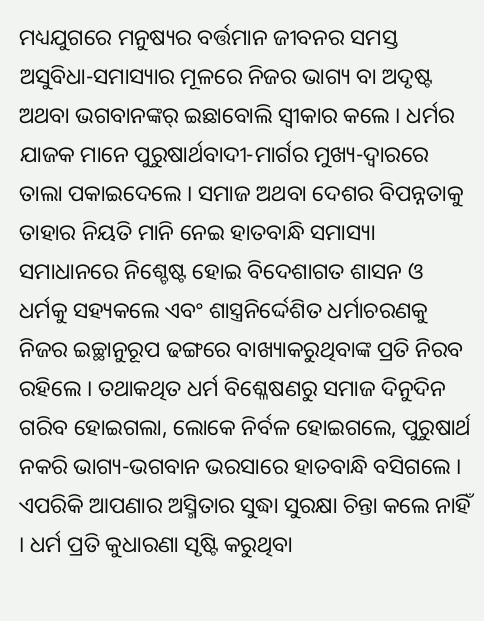ମଧ୍ୟଯୁଗରେ ମନୁଷ୍ୟର ବର୍ତ୍ତମାନ ଜୀବନର ସମସ୍ତ ଅସୁବିଧା-ସମାସ୍ୟାର ମୂଳରେ ନିଜର ଭାଗ୍ୟ ବା ଅଦୃଷ୍ଟ ଅଥବା ଭଗବାନଙ୍କର୍ ଇଛାବୋଲି ସ୍ୱୀକାର କଲେ । ଧର୍ମର ଯାଜକ ମାନେ ପୁରୁଷାର୍ଥବାଦୀ-ମାର୍ଗର ମୁଖ୍ୟ-ଦ୍ୱାରରେ ତାଲା ପକାଇଦେଲେ । ସମାଜ ଅଥବା ଦେଶର ବିପନ୍ନତାକୁ ତାହାର ନିୟତି ମାନି ନେଇ ହାତବାନ୍ଧି ସମାସ୍ୟା ସମାଧାନରେ ନିଶ୍ଚେଷ୍ଟ ହୋଇ ବିଦେଶାଗତ ଶାସନ ଓ ଧର୍ମକୁ ସହ୍ୟକଲେ ଏବଂ ଶାସ୍ତ୍ରନିର୍ଦ୍ଦେଶିତ ଧର୍ମାଚରଣକୁ ନିଜର ଇଚ୍ଛାନୁରୂପ ଢଙ୍ଗରେ ବାଖ୍ୟାକରୁଥିବାଙ୍କ ପ୍ରତି ନିରବ ରହିଲେ । ତଥାକଥିତ ଧର୍ମ ବିଶ୍ଳେଷଣରୁ ସମାଜ ଦିନୁଦିନ ଗରିବ ହୋଇଗଲା, ଲୋକେ ନିର୍ବଳ ହୋଇଗଲେ, ପୁରୁଷାର୍ଥ ନକରି ଭାଗ୍ୟ-ଭଗବାନ ଭରସାରେ ହାତବାନ୍ଧି ବସିଗଲେ । ଏପରିକି ଆପଣାର ଅସ୍ମିତାର ସୁଦ୍ଧା ସୁରକ୍ଷା ଚିନ୍ତା କଲେ ନାହିଁ । ଧର୍ମ ପ୍ରତି କୁଧାରଣା ସୃଷ୍ଟି କରୁଥିବା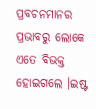ପ୍ରବଚନମାନର ପ୍ରଭାବରୁ ଲୋକେ ଏତେ ବିଭକ୍ତ ହୋଇଗଲେ ।ଇଷ୍ଟ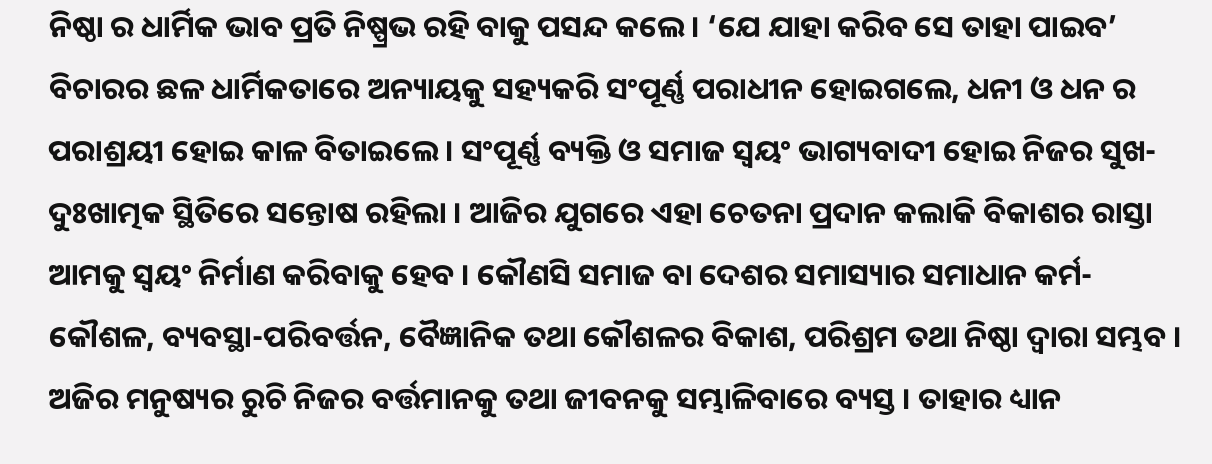ନିଷ୍ଠା ର ଧାର୍ମିକ ଭାବ ପ୍ରତି ନିଷ୍ପ୍ରଭ ରହି ବାକୁ ପସନ୍ଦ କଲେ। ‘ଯେ ଯାହା କରିବ ସେ ତାହା ପାଇବ’ ବିଚାରର ଛଳ ଧାର୍ମିକତାରେ ଅନ୍ୟାୟକୁ ସହ୍ୟକରି ସଂପୂର୍ଣ୍ଣ ପରାଧୀନ ହୋଇଗଲେ, ଧନୀ ଓ ଧନ ର ପରାଶ୍ରୟୀ ହୋଇ କାଳ ବିତାଇଲେ । ସଂପୂର୍ଣ୍ଣ ବ୍ୟକ୍ତି ଓ ସମାଜ ସ୍ୱୟଂ ଭାଗ୍ୟବାଦୀ ହୋଇ ନିଜର ସୁଖ-ଦୁଃଖାତ୍ମକ ସ୍ଥିତିରେ ସନ୍ତୋଷ ରହିଲା । ଆଜିର ଯୁଗରେ ଏହା ଚେତନା ପ୍ରଦାନ କଲାକି ବିକାଶର ରାସ୍ତା ଆମକୁ ସ୍ୱୟଂ ନିର୍ମାଣ କରିବାକୁ ହେବ । କୌଣସି ସମାଜ ବା ଦେଶର ସମାସ୍ୟାର ସମାଧାନ କର୍ମ-କୌଶଳ, ବ୍ୟବସ୍ଥା-ପରିବର୍ତ୍ତନ, ବୈଜ୍ଞାନିକ ତଥା କୌଶଳର ବିକାଶ, ପରିଶ୍ରମ ତଥା ନିଷ୍ଠା ଦ୍ୱାରା ସମ୍ଭବ । ଅଜିର ମନୁଷ୍ୟର ରୁଚି ନିଜର ବର୍ତ୍ତମାନକୁ ତଥା ଜୀବନକୁ ସମ୍ଭାଳିବାରେ ବ୍ୟସ୍ତ । ତାହାର ଧ୍ୟାନ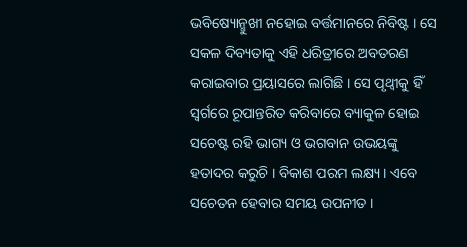ଭବିଷ୍ୟୋନ୍ମୁଖୀ ନହୋଇ ବର୍ତ୍ତମାନରେ ନିବିଷ୍ଟ । ସେ ସକଳ ଦିବ୍ୟତାକୁ ଏହି ଧରିତ୍ରୀରେ ଅବତରଣ କରାଇବାର ପ୍ରୟାସରେ ଲାଗିଛି । ସେ ପୃଥ୍ୱୀକୁ ହିଁ ସ୍ୱର୍ଗରେ ରୂପାନ୍ତରିତ କରିବାରେ ବ୍ୟାକୁଳ ହୋଇ ସଚେଷ୍ଟ ରହି ଭାଗ୍ୟ ଓ ଭଗବାନ ଉଭୟଙ୍କୁ ହତାଦର କରୁଚି । ବିକାଶ ପରମ ଲକ୍ଷ୍ୟ । ଏବେ ସଚେତନ ହେବାର ସମୟ ଉପନୀତ ।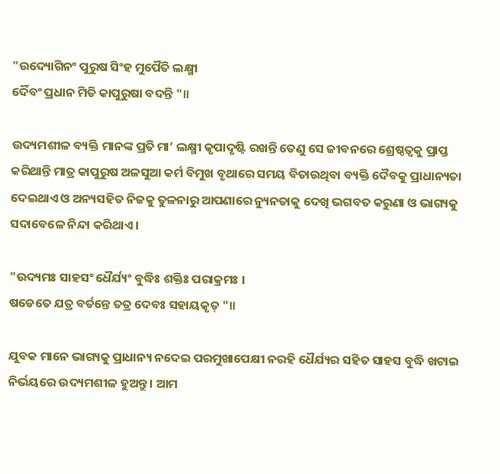"ଉଦ୍ୟୋଗିନଂ ପୁରୁଷ ସିଂହ ମୁପୈତି ଲକ୍ଷ୍ମୀ
ର୍ଦୈବଂ ପ୍ରଧାନ ମିତି କାପୁରୁଷା ବଦନ୍ତି "॥

ଉଦ୍ୟମଶୀଳ ବ୍ୟକ୍ତି ମାନଙ୍କ ପ୍ରତି ମା’ ଲକ୍ଷ୍ମୀ କୃପାଦୃଷ୍ଟି ରଖନ୍ତି ତେଣୁ ସେ ଜୀବନରେ ଶ୍ରେଷ୍ଠତ୍ଵକୁ ପ୍ରାପ୍ତ କରିଥାନ୍ତି ମାତ୍ର କାପୁରୁଷ ଅଳସୁଆ କର୍ମ ବିମୁଖ ବୃଥାରେ ସମୟ ବିତାଉଥିବା ବ୍ୟକ୍ତି ଦୈବକୁ ପ୍ରାଧାନ୍ୟତା ଦେଇଥାଏ ଓ ଅନ୍ୟସହିତ ନିଜକୁ ତୁଳନାରୁ ଆପଣାରେ ନ୍ୟୁନତାକୁ ଦେଖି ଭଗବତ କରୁଣା ଓ ଭାଗ୍ୟକୁ ସଦାବେଳେ ନିନ୍ଦା କରିଥାଏ ।

"ଉଦ୍ୟମଃ ସାହସଂ ଧୈର୍ଯ୍ୟଂ ବୁଦ୍ଧିଃ ଶକ୍ତିଃ ପରାକ୍ରମଃ ।
ଷଡେତେ ଯତ୍ର ବର୍ତନ୍ତେ ତତ୍ର ଦେବଃ ସହାୟକୃତ୍ "॥

ଯୁବକ ମାନେ ଭାଗ୍ୟକୁ ପ୍ରାଧାନ୍ୟ ନଦେଇ ପରମୁଖାପେକ୍ଷୀ ନରହି ଧୈର୍ଯ୍ୟର ସହିତ ସାହସ ବୁଦ୍ଧି ଖଟାଇ ନିର୍ଭୟରେ ଉଦ୍ୟମଶୀଳ ହୁଅନ୍ତୁ । ଆମ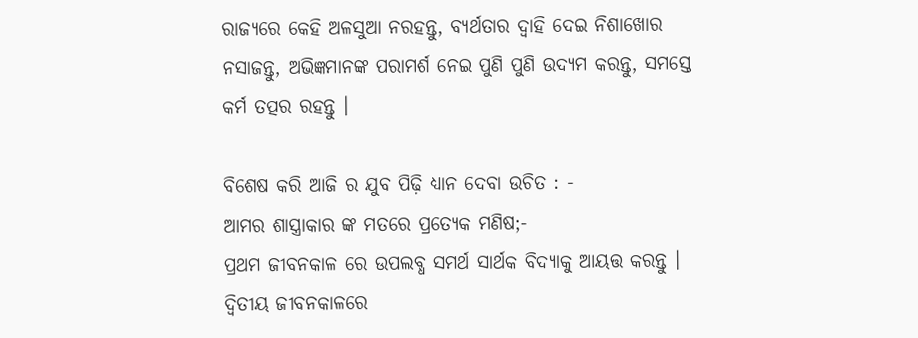ରାଜ୍ୟରେ କେହି ଅଳସୁଆ ନରହନ୍ତୁ, ବ୍ୟର୍ଥତାର ଦ୍ଵାହି ଦେଇ ନିଶାଖୋର ନସାଜନ୍ତୁ, ଅଭିଜ୍ଞମାନଙ୍କ ପରାମର୍ଶ ନେଇ ପୁଣି ପୁଣି ଉଦ୍ୟମ କରନ୍ତୁ, ସମସ୍ତେ କର୍ମ ତତ୍ପର ରହନ୍ତୁ ।

ବିଶେଷ କରି ଆଜି ର ଯୁବ ପିଢ଼ି ଧ୍ୟାନ ଦେବା ଉଚିତ : -
ଆମର ଶାସ୍ତ୍ରାକାର ଙ୍କ ମତରେ ପ୍ରତ୍ୟେକ ମଣିଷ;-
ପ୍ରଥମ ଜୀବନକାଳ ରେ ଉପଲବ୍ଧ ସମର୍ଥ ସାର୍ଥକ ବିଦ୍ୟାକୁ ଆୟତ୍ତ କରନ୍ତୁ ।
ଦ୍ଵିତୀୟ ଜୀବନକାଳରେ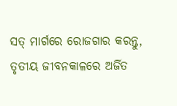ସତ୍ ମାର୍ଗରେ ରୋଜଗାର କରନ୍ତୁ,
ତୃତୀୟ ଜୀବନକାଳରେ ଅର୍ଜିତ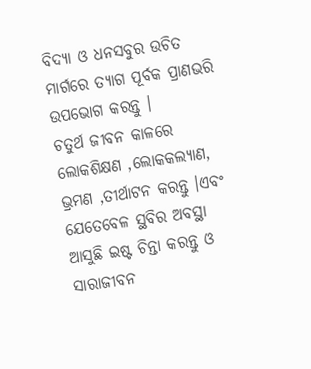ବିଦ୍ୟା ଓ ଧନସବୁର ଉଚିତ ମାର୍ଗରେ ତ୍ୟାଗ ପୂର୍ବକ ପ୍ରାଣଭରି ଉପଭୋଗ କରନ୍ତୁ ।
ଚତୁର୍ଥ ଜୀବନ କାଳରେ ଲୋକଶିକ୍ଷଣ ,ଲୋକକଲ୍ୟାଣ, ଭ୍ରମଣ ,ତୀର୍ଥାଟନ କରନ୍ତୁ ।ଏବଂ ଯେତେବେଳ ସ୍ଥବିର ଅବସ୍ଥା ଆସୁଛି ଇଷ୍ଟ ଚିନ୍ତା କରନ୍ତୁ ଓ ସାରାଜୀବନ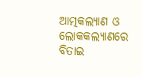ଆତ୍ମକଲ୍ୟାଣ ଓ ଲୋକକଲ୍ୟାଣରେ ବିତାଇ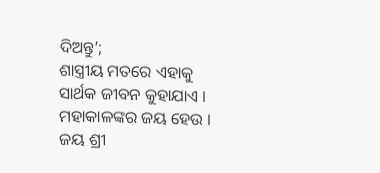ଦିଅନ୍ତୁ’;
ଶାସ୍ତ୍ରୀୟ ମତରେ ଏହାକୁ ସାର୍ଥକ ଜୀବନ କୁହାଯାଏ । ମହାକାଳଙ୍କର ଜୟ ହେଉ ।
ଜୟ ଶ୍ରୀ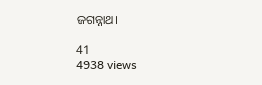ଜଗନ୍ନାଥ।

41
4938 views